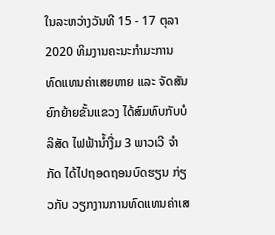ໃນລະຫວ່າງວັນທີ 15 - 17 ຕຸລາ 2020 ທິມງານຄະນະກຳມະການທົດແທນຄ່າເສຍຫາຍ ແລະ ຈັດສັນຍົກຍ້າຍຂັ້ນແຂວງ ໄດ້ສົມທົບກັບບໍລິສັດ ໄຟຟ້ານໍ້າງື່ມ 3 ພາວເວີ ຈຳກັດ ໄດ້ໄປຖອດຖອນບົດຮຽນ ກ່ຽວກັບ ວຽກງານການທົດແທນຄ່າເສ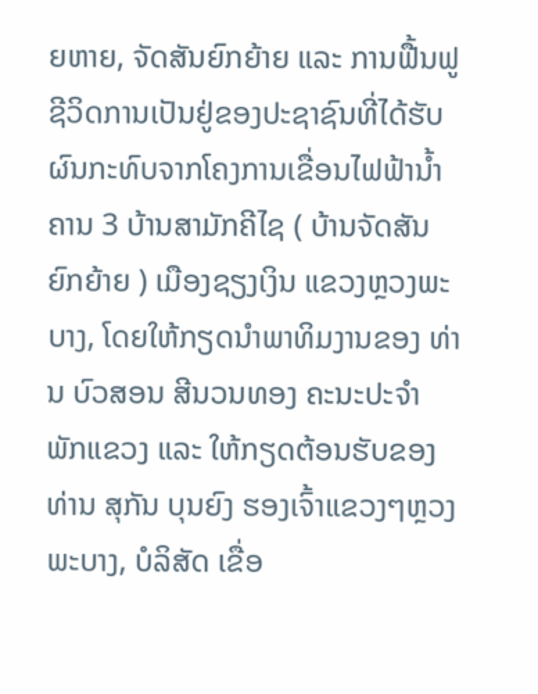ຍຫາຍ, ຈັດສັນຍົກຍ້າຍ ແລະ ການຟື້ນຟູຊີວິດການເປັນຢູ່ຂອງປະຊາຊົນທີ່ໄດ້ຮັບຜົນກະທົບຈາກໂຄງການເຂື່ອນໄຟຟ້ານໍ້າຄານ 3 ບ້ານສາມັກຄີໄຊ ( ບ້ານຈັດສັນຍົກຍ້າຍ ) ເມືອງຊຽງເງິນ ແຂວງຫຼວງພະບາງ, ໂດຍໃຫ້ກຽດນຳພາທິມງານຂອງ ທ່ານ ບົວສອນ ສີນວນທອງ ຄະນະປະຈຳພັກແຂວງ ແລະ ໃຫ້ກຽດຕ້ອນຮັບຂອງ ທ່ານ ສຸກັນ ບຸນຍົງ ຮອງເຈົ້າແຂວງໆຫຼວງພະບາງ, ບໍລິສັດ ເຂື່ອ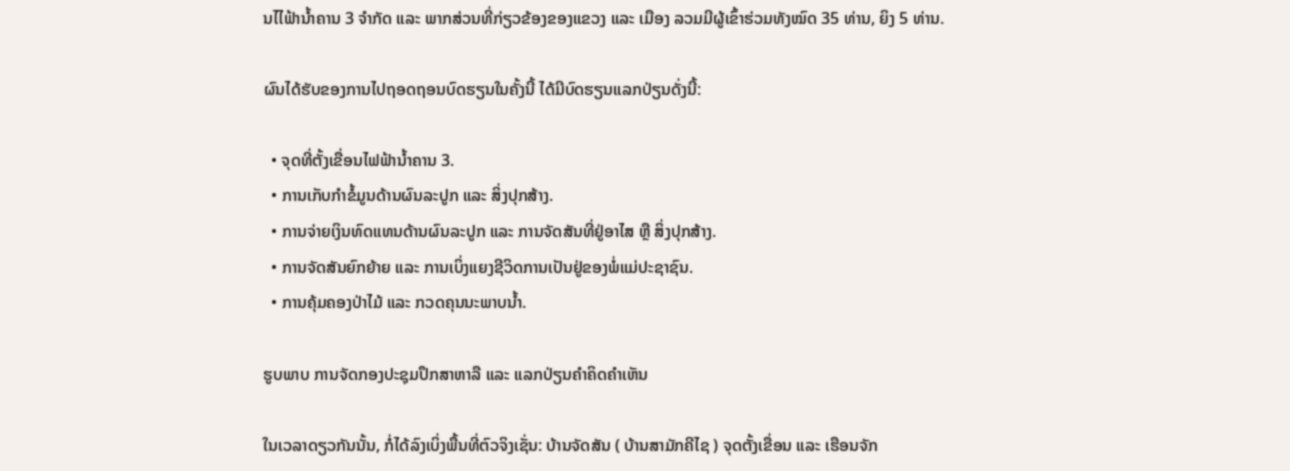ນໄໄຟ້ານໍ້າຄານ 3 ຈຳກັດ ແລະ ພາກສ່ວນທີ່ກ່ຽວຂ້ອງຂອງແຂວງ ແລະ ເມືອງ ລວມມີຜູ້ເຂົ້າຮ່ວມທັງໝົດ 35 ທ່ານ, ຍິງ 5 ທ່ານ.

ຜົນໄດ້ຮັບຂອງການໄປຖອດຖອນບົດຮຽນໃນຄັ້ງນີ້ ໄດ້ມີບົດຮຽນແລກປ່ຽນດັ່ງນີ້:

  • ຈຸດທີ່ຕັ້ງເຂື່ອນໄຟຟ້ານໍ້າຄານ 3.
  • ການເກັບກຳຂໍ້ມູນດ້ານຜົນລະປູກ ແລະ ສິ່ງປຸກສ້າງ.
  • ການຈ່າຍເງິນທົດແທນດ້ານຜົນລະປູກ ແລະ ການຈັດສັນທີ່ຢູ່ອາໄສ ຫຼື ສິ່ງປຸກສ້າງ.
  • ການຈັດສັນຍົກຍ້າຍ ແລະ ການເບິ່ງແຍງຊີວິດການເປັນຢູ່ຂອງພໍ່ແມ່ປະຊາຊົນ.
  • ການຄຸ້ມຄອງປ່າໄມ້ ແລະ ກວດຄຸນນະພາບນໍ້າ.

ຮູບພາບ ການຈັດກອງປະຊຸມປຶກສາຫາລື ແລະ ແລກປ່ຽນຄຳຄິດຄຳເຫັນ

ໃນເວລາດຽວກັນນັ້ນ, ກໍ່ໄດ້ລົງເບິ່ງພື້ນທີ່ຕົວຈິງເຊັ່ນ: ບ້ານຈັດສັນ ( ບ້ານສາມັກຄີໄຊ ) ຈຸດຕັ້ງເຂື່ອນ ແລະ ເຮືອນຈັກ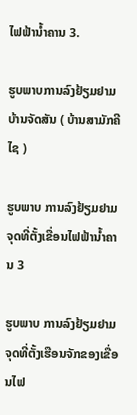ໄຟຟ້ານໍ້າຄານ 3.

ຮູບພາບການລົງຢ້ຽມຢາມບ້ານຈັດສັນ ( ບ້ານສາມັກຄີໄຊ )

ຮູບພາບ ການລົງຢ້ຽມຢາມຈຸດທີ່ຕັ້ງເຂື່ອນໄຟຟ້ານໍ້າຄານ 3

ຮູບພາບ ການລົງຢ້ຽມຢາມຈຸດທີ່ຕັ້ງເຮືອນຈັກຂອງເຂື່ອນໄຟ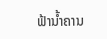ຟ້ານໍ້າຄານ